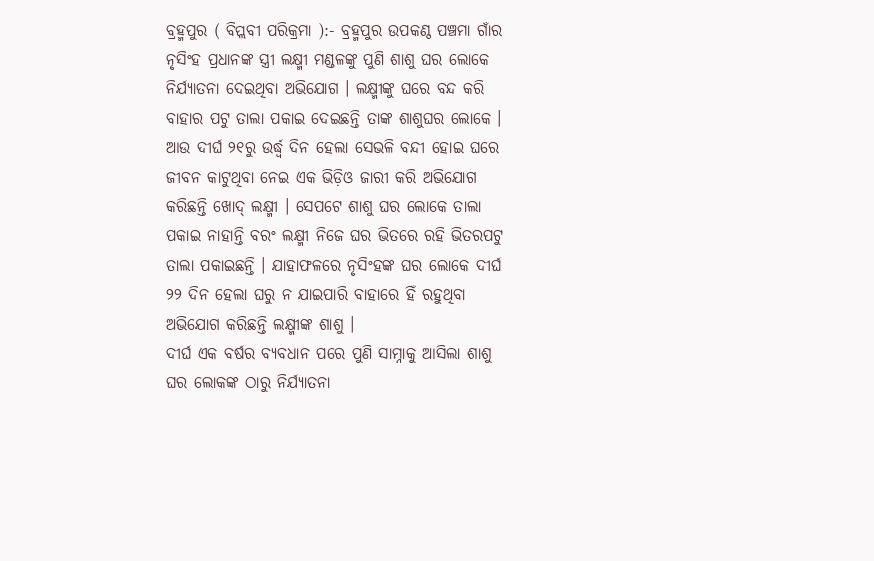ବ୍ରହ୍ମପୁର ( ବିପ୍ଲବୀ ପରିକ୍ରମା ):- ବ୍ରହ୍ମପୁର ଉପକଣ୍ଠ ପଞ୍ଚମା ଗାଁର ନୃସିଂହ ପ୍ରଧାନଙ୍କ ସ୍ତ୍ରୀ ଲକ୍ଷ୍ମୀ ମଣ୍ଡଳଙ୍କୁ ପୁଣି ଶାଶୁ ଘର ଲୋକେ ନିର୍ଯ୍ୟାତନା ଦେଇଥିବା ଅଭିଯୋଗ । ଲକ୍ଷ୍ମୀଙ୍କୁ ଘରେ ବନ୍ଦ କରି ବାହାର ପଟୁ ତାଲା ପକାଇ ଦେଇଛନ୍ତି ତାଙ୍କ ଶାଶୁଘର ଲୋକେ । ଆଉ ଦୀର୍ଘ ୨୧ରୁ ଉର୍ଦ୍ଧ୍ବ ଦିନ ହେଲା ସେଭଳି ବନ୍ଦୀ ହୋଇ ଘରେ ଜୀବନ କାଟୁଥିବା ନେଇ ଏକ ଭିଡ଼ିଓ ଜାରୀ କରି ଅଭିଯୋଗ କରିଛନ୍ତି ଖୋଦ୍ ଲକ୍ଷ୍ମୀ । ସେପଟେ ଶାଶୁ ଘର ଲୋକେ ତାଲା ପକାଇ ନାହାନ୍ତି ବରଂ ଲକ୍ଷ୍ମୀ ନିଜେ ଘର ଭିତରେ ରହି ଭିତରପଟୁ ତାଲା ପକାଇଛନ୍ତି । ଯାହାଫଳରେ ନୃସିଂହଙ୍କ ଘର ଲୋକେ ଦୀର୍ଘ ୨୨ ଦିନ ହେଲା ଘରୁ ନ ଯାଇପାରି ବାହାରେ ହିଁ ରହୁଥିବା ଅଭିଯୋଗ କରିଛନ୍ତି ଲକ୍ଷ୍ମୀଙ୍କ ଶାଶୁ ।
ଦୀର୍ଘ ଏକ ବର୍ଷର ବ୍ୟବଧାନ ପରେ ପୁଣି ସାମ୍ନାକୁ ଆସିଲା ଶାଶୁ ଘର ଲୋକଙ୍କ ଠାରୁ ନିର୍ଯ୍ୟାତନା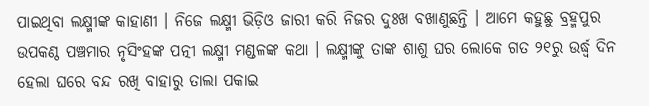ପାଇଥିବା ଲକ୍ଷ୍ମୀଙ୍କ କାହାଣୀ । ନିଜେ ଲକ୍ଷ୍ମୀ ଭିଡ଼ିଓ ଜାରୀ କରି ନିଜର ଦୁଃଖ ବଖାଣୁଛନ୍ତି । ଆମେ କହୁଛୁ ବ୍ରହ୍ମପୁର ଉପକଣ୍ଠ ପଞ୍ଚମାର ନୃସିଂହଙ୍କ ପତ୍ନୀ ଲକ୍ଷ୍ମୀ ମଣ୍ଡଳଙ୍କ କଥା । ଲକ୍ଷ୍ମୀଙ୍କୁ ତାଙ୍କ ଶାଶୁ ଘର ଲୋକେ ଗତ ୨୧ରୁ ଉର୍ଦ୍ଧ୍ବ ଦିନ ହେଲା ଘରେ ବନ୍ଦ ରଖି ବାହାରୁ ତାଲା ପକାଇ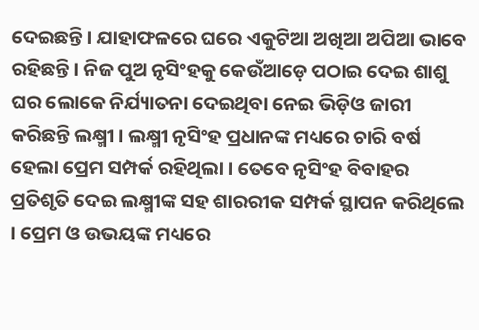ଦେଇଛନ୍ତି । ଯାହାଫଳରେ ଘରେ ଏକୁଟିଆ ଅଖିଆ ଅପିଆ ଭାବେ ରହିଛନ୍ତି । ନିଜ ପୁଅ ନୃସିଂହକୁ କେଉଁଆଡ଼େ ପଠାଇ ଦେଇ ଶାଶୁ ଘର ଲୋକେ ନିର୍ଯ୍ୟାତନା ଦେଇଥିବା ନେଇ ଭିଡ଼ିଓ ଜାରୀ କରିଛନ୍ତି ଲକ୍ଷ୍ମୀ । ଲକ୍ଷ୍ମୀ ନୃସିଂହ ପ୍ରଧାନଙ୍କ ମଧ୍ୟରେ ଚାରି ବର୍ଷ ହେଲା ପ୍ରେମ ସମ୍ପର୍କ ରହିଥିଲା । ତେବେ ନୃସିଂହ ବିବାହର ପ୍ରତିଶୃତି ଦେଇ ଲକ୍ଷ୍ମୀଙ୍କ ସହ ଶାରରୀକ ସମ୍ପର୍କ ସ୍ଥାପନ କରିଥିଲେ । ପ୍ରେମ ଓ ଉଭୟଙ୍କ ମଧ୍ୟରେ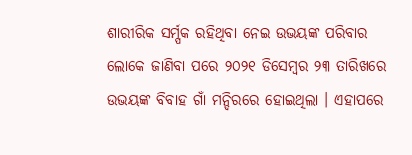ଶାରୀରିକ ସର୍ମ୍ପକ ରହିଥିବା ନେଇ ଉଭୟଙ୍କ ପରିବାର ଲୋକେ ଜାଣିବା ପରେ ୨୦୨୧ ଡିସେମ୍ବର ୨୩ ତାରିଖରେ ଉଭୟଙ୍କ ବିବାହ ଗାଁ ମନ୍ଦିରରେ ହୋଇଥିଲା । ଏହାପରେ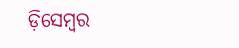ଡ଼ିସେମ୍ବର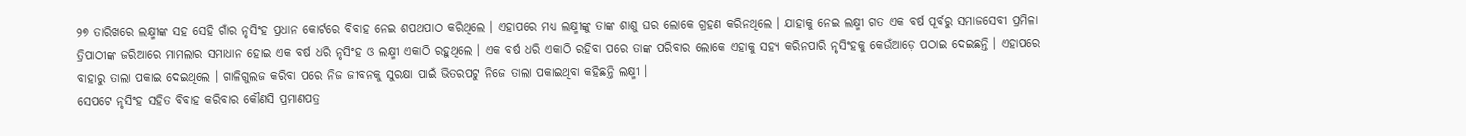୨୭ ତାରିଖରେ ଲକ୍ଷ୍ମୀଙ୍କ ସହ ସେହି ଗାଁର ନୃସିଂହ ପ୍ରଧାନ କୋର୍ଟରେ ବିବାହ ନେଇ ଶପଥପାଠ କରିଥିଲେ । ଏହାପରେ ମଧ୍ୟ ଲକ୍ଷ୍ମୀଙ୍କୁ ତାଙ୍କ ଶାଶୁ ଘର ଲୋକେ ଗ୍ରହଣ କରିନଥିଲେ । ଯାହାକୁ ନେଇ ଲକ୍ଷ୍ମୀ ଗତ ଏକ ବର୍ଷ ପୂର୍ବରୁ ସମାଜସେବୀ ପ୍ରମିଳା ତ୍ରିପାଠୀଙ୍କ ଜରିଆରେ ମାମଲାର ସମାଧାନ ହୋଇ ଏକ ବର୍ଷ ଧରି ନୃସିଂହ ଓ ଲକ୍ଷ୍ମୀ ଏକାଠି ରହୁଥିଲେ । ଏକ ବର୍ଷ ଧରି ଏକାଠି ରହିବା ପରେ ତାଙ୍କ ପରିବାର ଲୋକେ ଏହାକୁ ସହ୍ୟ କରିନପାରି ନୃସିଂହକୁ କେଉଁଆଡ଼େ ପଠାଇ ଦେଇଛନ୍ତି । ଏହାପରେ ବାହାରୁ ତାଲା ପକାଇ ଦେଇଥିଲେ । ଗାଳିଗୁଲଜ କରିବା ପରେ ନିଜ ଜୀବନକୁ ସୁରକ୍ଷା ପାଇଁ ଭିତରପଟୁ ନିଜେ ତାଲା ପକାଇଥିବା କହିଛନ୍ତି ଲକ୍ଷ୍ମୀ ।
ସେପଟେ ନୃସିଂହ ସହିତ ବିବାହ କରିବାର କୌଣସି ପ୍ରମାଣପତ୍ର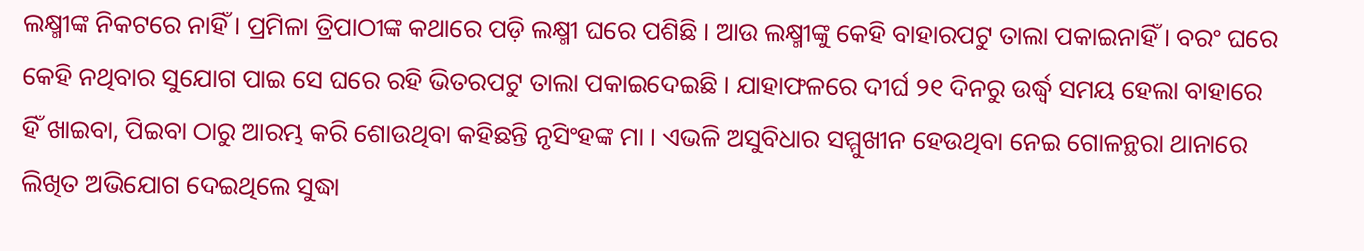ଲକ୍ଷ୍ମୀଙ୍କ ନିକଟରେ ନାହିଁ । ପ୍ରମିଳା ତ୍ରିପାଠୀଙ୍କ କଥାରେ ପଡ଼ି ଲକ୍ଷ୍ମୀ ଘରେ ପଶିଛି । ଆଉ ଲକ୍ଷ୍ମୀଙ୍କୁ କେହି ବାହାରପଟୁ ତାଲା ପକାଇନାହିଁ । ବରଂ ଘରେ କେହି ନଥିବାର ସୁଯୋଗ ପାଇ ସେ ଘରେ ରହି ଭିତରପଟୁ ତାଲା ପକାଇଦେଇଛି । ଯାହାଫଳରେ ଦୀର୍ଘ ୨୧ ଦିନରୁ ଉର୍ଦ୍ଧ୍ବ ସମୟ ହେଲା ବାହାରେ ହିଁ ଖାଇବା, ପିଇବା ଠାରୁ ଆରମ୍ଭ କରି ଶୋଉଥିବା କହିଛନ୍ତି ନୃସିଂହଙ୍କ ମା । ଏଭଳି ଅସୁବିଧାର ସମ୍ମୁଖୀନ ହେଉଥିବା ନେଇ ଗୋଳନ୍ଥରା ଥାନାରେ ଲିଖିତ ଅଭିଯୋଗ ଦେଇଥିଲେ ସୁଦ୍ଧା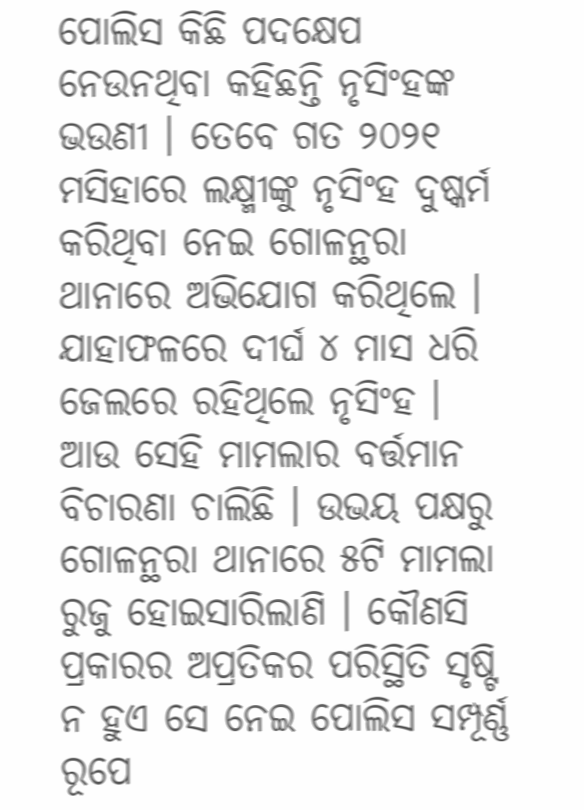ପୋଲିସ କିଛି ପଦକ୍ଷେପ ନେଉନଥିବା କହିଛନ୍ତି ନୃସିଂହଙ୍କ ଭଉଣୀ । ତେବେ ଗତ ୨୦୨୧ ମସିହାରେ ଲକ୍ଷ୍ମୀଙ୍କୁ ନୃସିଂହ ଦୁଷ୍କର୍ମ କରିଥିବା ନେଇ ଗୋଳନ୍ଥରା ଥାନାରେ ଅଭିଯୋଗ କରିଥିଲେ । ଯାହାଫଳରେ ଦୀର୍ଘ ୪ ମାସ ଧରି ଜେଲରେ ରହିଥିଲେ ନୃସିଂହ । ଆଉ ସେହି ମାମଲାର ବର୍ତ୍ତମାନ ବିଚାରଣା ଚାଲିଛି । ଉଭୟ ପକ୍ଷରୁ ଗୋଳନ୍ଥରା ଥାନାରେ ୫ଟି ମାମଲା ରୁଜୁ ହୋଇସାରିଲାଣି । କୌଣସି ପ୍ରକାରର ଅପ୍ରତିକର ପରିସ୍ଥିତି ସୃଷ୍ଟି ନ ହୁଏ ସେ ନେଇ ପୋଲିସ ସମ୍ପୂର୍ଣ୍ଣ ରୂପେ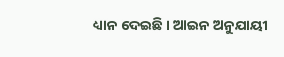ଧ୍ୟାନ ଦେଇଛି । ଆଇନ ଅନୁଯାୟୀ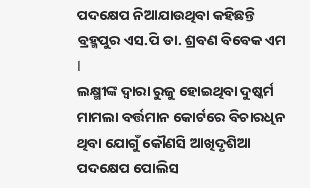ପଦକ୍ଷେପ ନିଆଯାଉଥିବା କହିଛନ୍ତି ବ୍ରହ୍ମପୁର ଏସ.ପି ଡା. ଶ୍ରବଣ ବିବେକ ଏମ l
ଲକ୍ଷ୍ମୀଙ୍କ ଦ୍ବାରା ରୁଜୁ ହୋଇଥିବା ଦୁଷ୍କର୍ମ ମାମଲା ବର୍ତ୍ତମାନ କୋର୍ଟରେ ବିଚାରଧିନ ଥିବା ଯୋଗୁଁ କୌଣସି ଆଖିଦୃଶିଆ ପଦକ୍ଷେପ ପୋଲିସ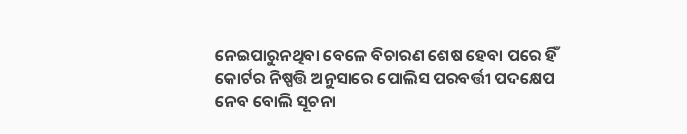ନେଇପାରୁନଥିବା ବେଳେ ବିଚାରଣ ଶେଷ ହେବା ପରେ ହିଁ କୋର୍ଟର ନିଷ୍ପତ୍ତି ଅନୁସାରେ ପୋଲିସ ପରବର୍ତ୍ତୀ ପଦକ୍ଷେପ ନେବ ବୋଲି ସୂଚନା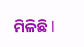ମିଳିଛି l